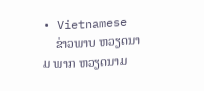• Vietnamese
    ຂ່າວພາບ ຫວຽດນາມ ພາກ ຫວຽດນາມ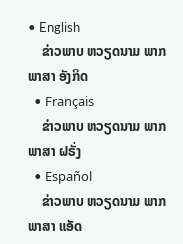• English
    ຂ່າວພາບ ຫວຽດນາມ ພາກ ພາສາ ອັງກິດ
  • Français
    ຂ່າວພາບ ຫວຽດນາມ ພາກ ພາສາ ຝຣັ່ງ
  • Español
    ຂ່າວພາບ ຫວຽດນາມ ພາກ ພາສາ ແອັດ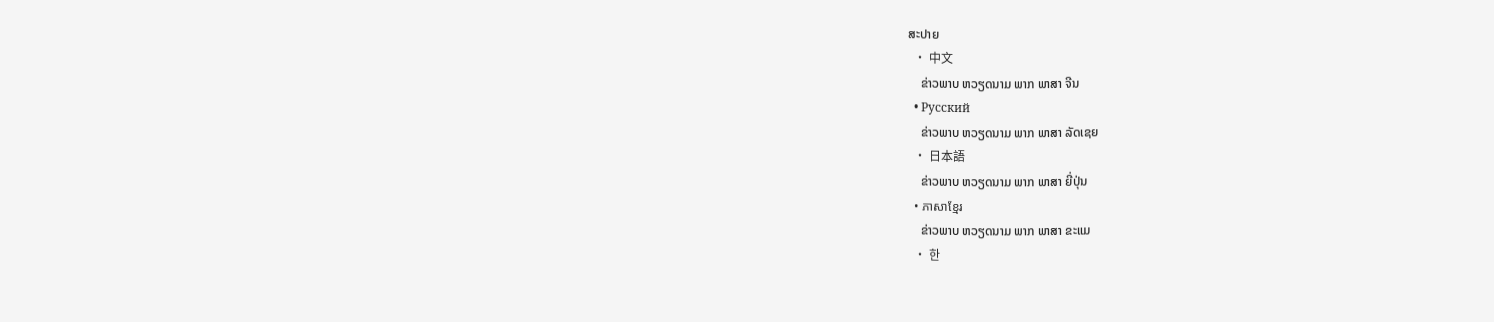ສະປາຍ
  • 中文
    ຂ່າວພາບ ຫວຽດນາມ ພາກ ພາສາ ຈີນ
  • Русский
    ຂ່າວພາບ ຫວຽດນາມ ພາກ ພາສາ ລັດເຊຍ
  • 日本語
    ຂ່າວພາບ ຫວຽດນາມ ພາກ ພາສາ ຍີ່ປຸ່ນ
  • ភាសាខ្មែរ
    ຂ່າວພາບ ຫວຽດນາມ ພາກ ພາສາ ຂະແມ
  • 한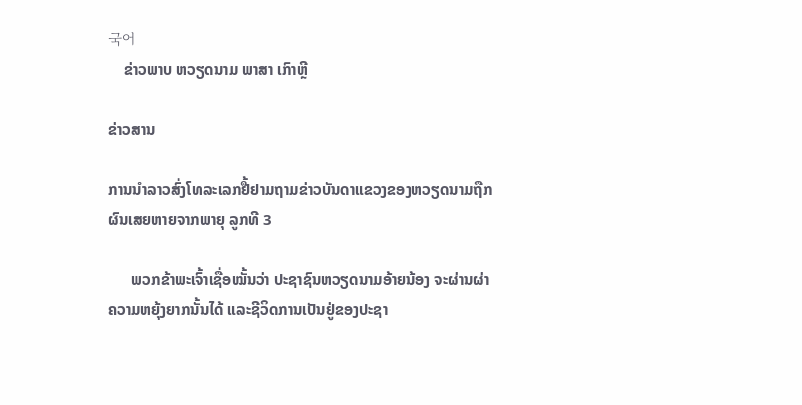국어
    ຂ່າວພາບ ຫວຽດນາມ ພາສາ ເກົາຫຼີ

ຂ່າວສານ

ການນໍາລາວສົ່ງໂທລະເລກຢື້ຢາມຖາມຂ່າວບັນດາແຂວງຂອງຫວຽດນາມຖືກຜົນເສຍຫາຍຈາກພາຍຸ ລູກທີ 3

      ພວກຂ້າພະເຈົ້າເຊື່ອໝັ້ນວ່າ ປະຊາຊົນຫວຽດນາມອ້າຍນ້ອງ ຈະຜ່ານຜ່າຄວາມຫຍຸ້ງຍາກນັ້ນໄດ້ ແລະຊີວິດການເປັນຢູ່ຂອງປະຊາ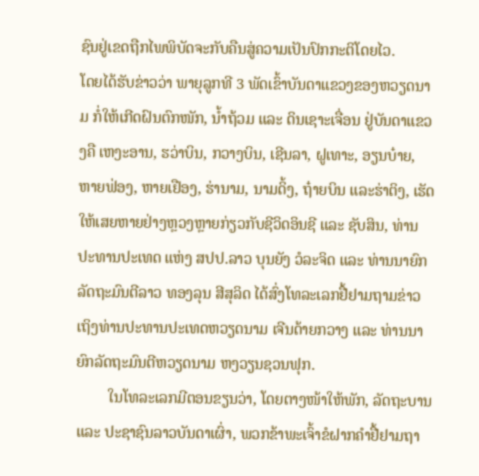ຊົນຢູ່ເຂດຖືກໄພພິບັດຈະກັບຄືນສູ່ຄວາມເປັນປົກກະຕິໂດຍໄວ.
ໂດຍໄດ້ຮັບຂ່າວວ່າ ພາຍຸລູກທີ 3 ພັດເຂົ້າບັນດາແຂວງຂອງຫວຽດນາມ ກໍ່ໃຫ້ເກີດຝົນຕົກໜັກ, ນໍ້າຖ້ວມ ແລະ ດິນເຊາະເຈື່ອນ ຢູ່ບັນດາແຂວງຄື ເຫງະອານ, ຮວ່າບິນ, ກວາງບິນ, ເຊີນລາ, ຝູເທາະ, ອຽນບ໋າຍ, ຫາຍຟ່ອງ, ຫາຍເຢືອງ, ຮ່ານາມ, ນາມດິ້ງ, ຖ໋າຍບິນ ແລະຮ່າຕິງ, ເຮັດໃຫ້ເສຍຫາຍຢ່າງຫຼວງຫຼາຍກ່ຽວກັບຊີວິດອິນຊີ ແລະ ຊັບສິນ, ທ່ານປະທານປະເທດ ແຫ່ງ ສປປ.ລາວ ບຸນຍັງ ວໍລະຈິດ ແລະ ທ່ານນາຍົກລັດຖະມົນຕີລາວ ທອງລຸນ ສີສຸລິດ ໄດ້ສົ່ງໂທລະເລກຢື້ຢາມຖາມຂ່າວ ເຖິງທ່ານປະທານປະເທດຫວຽດນາມ ເຈີນດ້າຍກວາງ ແລະ ທ່ານນາຍົກລັດຖະມົນຕີຫວຽດນາມ ຫງວຽນຊວນຟຸກ.
        ໃນໂທລະເລກມີຕອນຂຽນວ່າ, ໂດຍຕາງໜ້າໃຫ້ພັກ, ລັດຖະບານ ແລະ ປະຊາຊົນລາວບັນດາເຜົ່າ, ພວກຂ້າພະເຈົ້າຂໍຝາກຄໍາຢື້ຢາມຖາ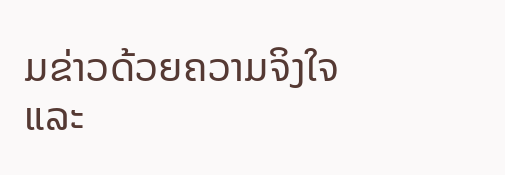ມຂ່າວດ້ວຍຄວາມຈິງໃຈ ແລະ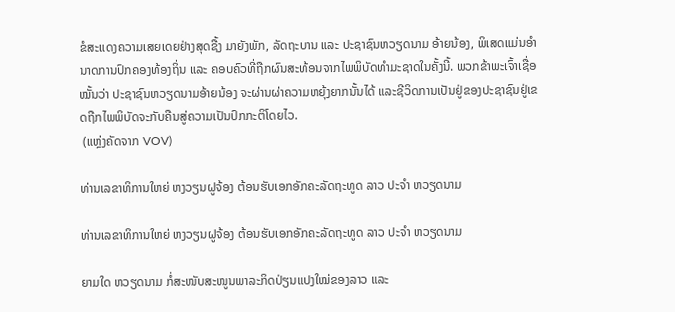ຂໍສະແດງຄວາມເສຍເດຍຢ່າງສຸດຊື້ງ ມາຍັງພັກ, ລັດຖະບານ ແລະ ປະຊາຊົນຫວຽດນາມ ອ້າຍນ້ອງ, ພິເສດແມ່ນອໍານາດການປົກຄອງທ້ອງຖິ່ນ ແລະ ຄອບຄົວທີ່ຖືກຜົນສະທ້ອນຈາກໄພພິບັດທໍາມະຊາດໃນຄັ້ງນີ້. ພວກຂ້າພະເຈົ້າເຊື່ອໝັ້ນວ່າ ປະຊາຊົນຫວຽດນາມອ້າຍນ້ອງ ຈະຜ່ານຜ່າຄວາມຫຍຸ້ງຍາກນັ້ນໄດ້ ແລະຊີວິດການເປັນຢູ່ຂອງປະຊາຊົນຢູ່ເຂດຖືກໄພພິບັດຈະກັບຄືນສູ່ຄວາມເປັນປົກກະຕິໂດຍໄວ.
 (ແຫຼ່ງຄັດຈາກ VOV)

ທ່ານເລຂາທິການໃຫຍ່ ຫງວຽນຝູຈ້ອງ ຕ້ອນຮັບເອກອັກຄະລັດຖະທູດ ລາວ ປະຈໍາ ຫວຽດນາມ

ທ່ານເລຂາທິການໃຫຍ່ ຫງວຽນຝູຈ້ອງ ຕ້ອນຮັບເອກອັກຄະລັດຖະທູດ ລາວ ປະຈໍາ ຫວຽດນາມ

ຍາມໃດ ຫວຽດນາມ ກໍ່ສະໜັບສະໜູນພາລະກິດປ່ຽນແປງໃໝ່ຂອງລາວ ແລະ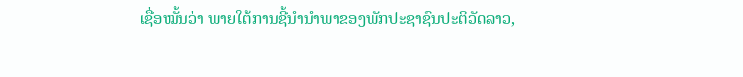ເຊື່ອໝັ້ນວ່າ ພາຍໃຕ້ການຊີ້ນຳນຳພາຂອງພັກປະຊາຊົນປະຕິວັດລາວ,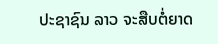ປະຊາຊົນ ລາວ ຈະສືບຕໍ່ຍາດ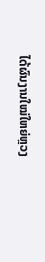ໄດ້ຜົນງານໃໝ່ໃຫຍ່ຫຼວງ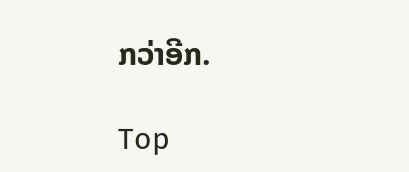ກວ່າອີກ.

Top